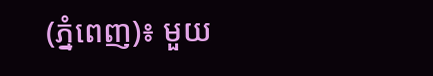(ភ្នំពេញ)៖ មួយ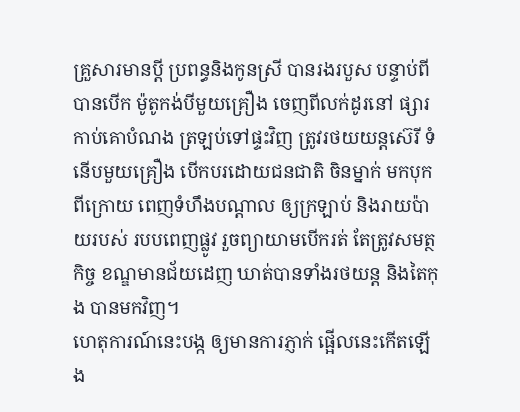គ្រួសារមានប្ដី ប្រពន្ធនិងកូនស្រី បានរងរបួស បន្ទាប់ពីបានបើក ម៉ូតូកង់បីមួយគ្រឿង ចេញពីលក់ដូរនៅ ផ្សារកាប់គោបំណង ត្រឡប់ទៅផ្ទះវិញ ត្រូវរថយយន្តស៊េរី ទំនើបមួយគ្រឿង បើកបរដោយជនជាតិ ចិនម្នាក់ មកបុកពីក្រោយ ពេញទំហឹងបណ្ដាល ឲ្យក្រឡាប់ និងរាយប៉ាយរបស់ របបពេញផ្លូវ រួចព្យាយាមបើករត់ តែត្រូវសមត្ថកិច្ច ខណ្ឌមានជ័យដេញ ឃាត់បានទាំងរថយន្ត និងតៃកុង បានមកវិញ។
ហេតុការណ៍នេះបង្ក ឲ្យមានការភ្ញាក់ ផ្អើលនេះកើតឡើង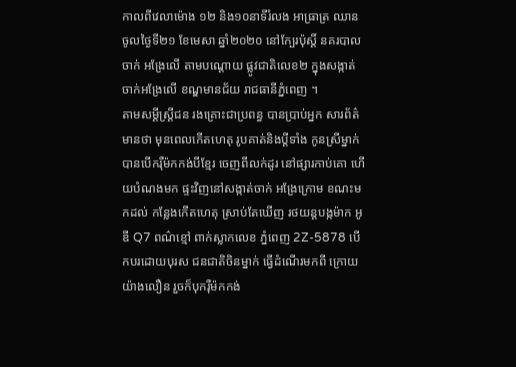កាលពីវេលាម៉ោង ១២ និង១០នាទីរំលង អាធ្រាត្រ ឈានចូលថ្ងៃទី២១ ខែមេសា ឆ្នាំ២០២០ នៅក្បែរប៉ុស្ដិ៍ នគរបាលចាក់ អង្រែលើ តាមបណ្ដោយ ផ្លូវជាតិលេខ២ ក្នុងសង្កាត់ ចាក់អង្រែលើ ខណ្ឌមានជ័យ រាជធានីភ្នំពេញ ។
តាមសម្ដីស្ត្រីជន រងគ្រោះជាប្រពន្ធ បានប្រាប់អ្នក សារព័ត៌មានថា មុនពេលកើតហេតុ រូបគាត់និងប្ដីទាំង កូនស្រីម្នាក់ បានបើករ៉ឺម៉កកង់បីខ្មែរ ចេញពីលក់ដូរ នៅផ្សារកាប់គោ ហើយបំណងមក ផ្ទះវិញនៅសង្កាត់ចាក់ អង្រែក្រោម ខណះមកដល់ កន្លែងកើតហេតុ ស្រាប់តែឃើញ រថយន្តបង្កម៉ាក អូឌី Q7 ពណ៌ខ្មៅ ពាក់ស្លាកលេខ ភ្នំពេញ 2Z-5878 បើកបរដោយបុរស ជនជាតិចិនម្នាក់ ធ្វើដំណើរមកពី ក្រោយយ៉ាងលឿន រួចក៏បុករ៉ឺម៉កកង់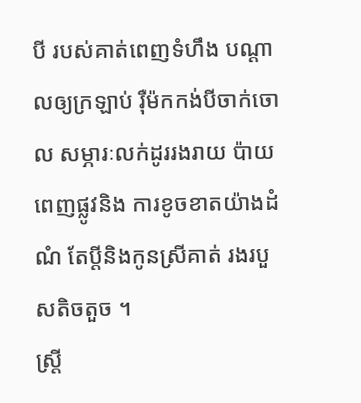បី របស់គាត់ពេញទំហឹង បណ្ដាលឲ្យក្រឡាប់ រ៉ឺម៉កកង់បីចាក់ចោល សម្ភារៈលក់ដូររងរាយ ប៉ាយពេញផ្លូវនិង ការខូចខាតយ៉ាងដំណំ តែប្ដីនិងកូនស្រីគាត់ រងរបួសតិចតួច ។
ស្ត្រី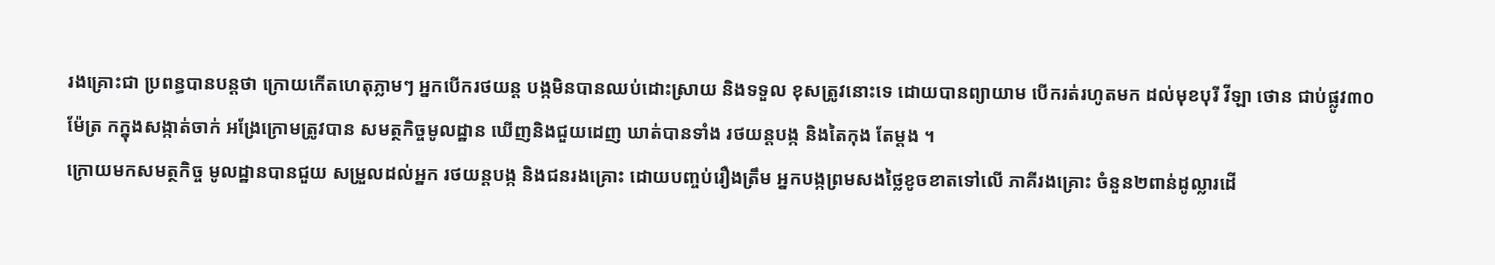រងគ្រោះជា ប្រពន្ធបានបន្តថា ក្រោយកើតហេតុភ្លាមៗ អ្នកបើករថយន្ត បង្កមិនបានឈប់ដោះស្រាយ និងទទួល ខុសត្រូវនោះទេ ដោយបានព្យាយាម បើករត់រហូតមក ដល់មុខបុរី វីឡា ថោន ជាប់ផ្លូវ៣០ម៉ែត្រ កក្នុងសង្កាត់ចាក់ អង្រែក្រោមត្រូវបាន សមត្ថកិច្ចមូលដ្ឋាន ឃើញនិងជួយដេញ ឃាត់បានទាំង រថយន្តបង្ក និងតៃកុង តែម្ដង ។
ក្រោយមកសមត្ថកិច្ច មូលដ្ឋានបានជួយ សម្រួលដល់អ្នក រថយន្តបង្ក និងជនរងគ្រោះ ដោយបញ្ចប់រឿងត្រឹម អ្នកបង្កព្រមសងថ្លៃខូចខាតទៅលើ ភាគីរងគ្រោះ ចំនួន២ពាន់ដូល្លារដើ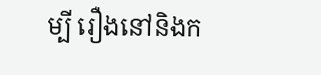ម្បី រឿងនៅនិងក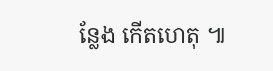ន្លែង កើតហេតុ ៕